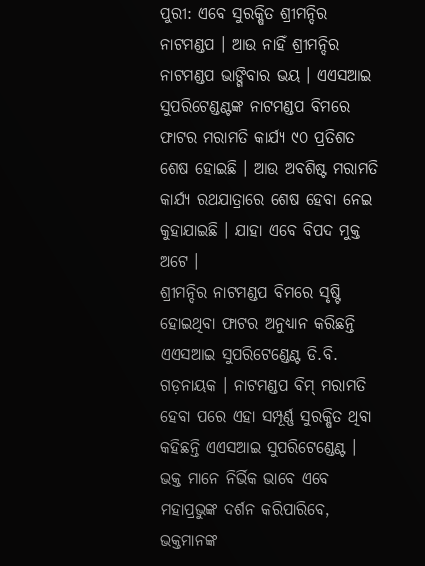ପୁରୀ: ଏବେ ସୁରକ୍ଷିତ ଶ୍ରୀମନ୍ଦିର ନାଟମଣ୍ଡପ । ଆଉ ନାହିଁ ଶ୍ରୀମନ୍ଦିର ନାଟମଣ୍ଡପ ଭାଙ୍ଗିବାର ଭୟ । ଏଏସଆଇ ସୁପରିଟେଣ୍ଡଣ୍ଟଙ୍କ ନାଟମଣ୍ଡପ ବିମରେ ଫାଟର ମରାମତି କାର୍ଯ୍ୟ ୯୦ ପ୍ରତିଶତ ଶେଷ ହୋଇଛି । ଆଉ ଅବଶିଷ୍ଟ ମରାମତି କାର୍ଯ୍ୟ ରଥଯାତ୍ରାରେ ଶେଷ ହେବା ନେଇ କୁହାଯାଇଛି । ଯାହା ଏବେ ବିପଦ ମୁକ୍ତ ଅଟେ ।
ଶ୍ରୀମନ୍ଦିର ନାଟମଣ୍ଡପ ବିମରେ ସୃଷ୍ଟି ହୋଇଥିବା ଫାଟର ଅନୁଧ୍ୟାନ କରିଛନ୍ତି ଏଏସଆଇ ସୁପରିଟେଣ୍ଡେଣ୍ଟ ଡି.ବି. ଗଡ଼ନାୟକ । ନାଟମଣ୍ଡପ ବିମ୍ ମରାମତି ହେବା ପରେ ଏହା ସମ୍ପୂର୍ଣ୍ଣ ସୁରକ୍ଷିତ ଥିବା କହିଛନ୍ତି ଏଏସଆଇ ସୁପରିଟେଣ୍ଡେଣ୍ଟ । ଭକ୍ତ ମାନେ ନିର୍ଭିକ ଭାବେ ଏବେ ମହାପ୍ରଭୁଙ୍କ ଦର୍ଶନ କରିପାରିବେ, ଭକ୍ତମାନଙ୍କ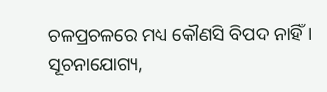ଚଳପ୍ରଚଳରେ ମଧ୍ୟ କୌଣସି ବିପଦ ନାହିଁ ।
ସୂଚନାଯୋଗ୍ୟ,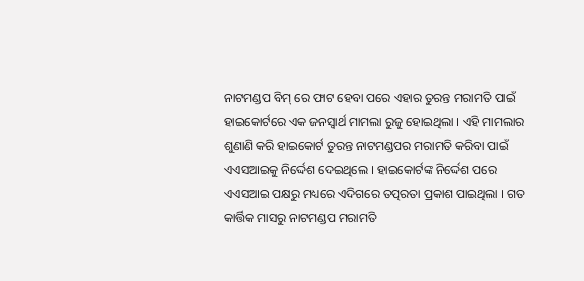ନାଟମଣ୍ଡପ ବିମ୍ ରେ ଫାଟ ହେବା ପରେ ଏହାର ତୁରନ୍ତ ମରାମତି ପାଇଁ ହାଇକୋର୍ଟରେ ଏକ ଜନସ୍ବାର୍ଥ ମାମଲା ରୁଜୁ ହୋଇଥିଲା । ଏହି ମାମଲାର ଶୁଣାଣି କରି ହାଇକୋର୍ଟ ତୁରନ୍ତ ନାଟମଣ୍ଡପର ମରାମତି କରିବା ପାଇଁ ଏଏସଆଇକୁ ନିର୍ଦ୍ଦେଶ ଦେଇଥିଲେ । ହାଇକୋର୍ଟଙ୍କ ନିର୍ଦ୍ଦେଶ ପରେ ଏଏସଆଇ ପକ୍ଷରୁ ମଧ୍ୟରେ ଏଦିଗରେ ତତ୍ପରତା ପ୍ରକାଶ ପାଇଥିଲା । ଗତ କାର୍ତ୍ତିକ ମାସରୁ ନାଟମଣ୍ଡପ ମରାମତି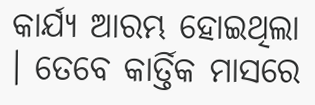କାର୍ଯ୍ୟ ଆରମ୍ଭ ହୋଇଥିଲା । ତେବେ କାର୍ତ୍ତିକ ମାସରେ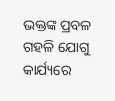ଭକ୍ତଙ୍କ ପ୍ରବଳ ଗହଳି ଯୋଗୁ କାର୍ଯ୍ୟରେ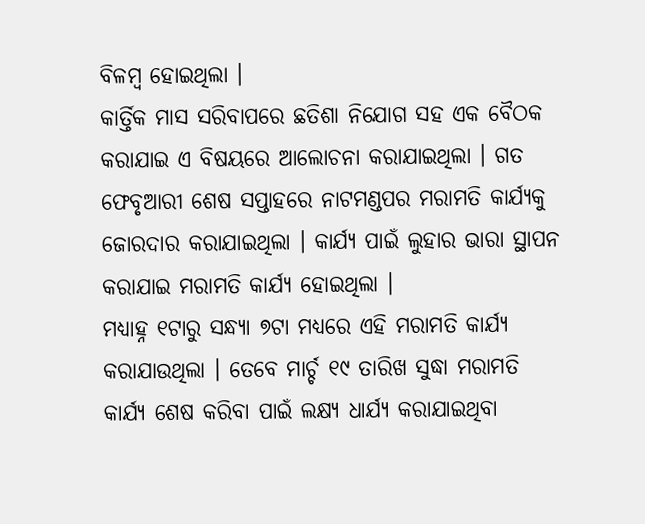ବିଳମ୍ବ ହୋଇଥିଲା ।
କାର୍ତ୍ତିକ ମାସ ସରିବାପରେ ଛତିଶା ନିଯୋଗ ସହ ଏକ ବୈଠକ କରାଯାଇ ଏ ବିଷୟରେ ଆଲୋଚନା କରାଯାଇଥିଲା । ଗତ ଫେବୃଆରୀ ଶେଷ ସପ୍ତାହରେ ନାଟମଣ୍ଡପର ମରାମତି କାର୍ଯ୍ୟକୁ ଜୋରଦାର କରାଯାଇଥିଲା । କାର୍ଯ୍ୟ ପାଇଁ ଲୁହାର ଭାରା ସ୍ଥାପନ କରାଯାଇ ମରାମତି କାର୍ଯ୍ୟ ହୋଇଥିଲା ।
ମଧ୍ୟାହ୍ନ ୧ଟାରୁ ସନ୍ଧ୍ୟା ୭ଟା ମଧ୍ୟରେ ଏହି ମରାମତି କାର୍ଯ୍ୟ କରାଯାଉଥିଲା । ତେବେ ମାର୍ଚ୍ଚ ୧୯ ତାରିଖ ସୁଦ୍ଧା ମରାମତି କାର୍ଯ୍ୟ ଶେଷ କରିବା ପାଇଁ ଲକ୍ଷ୍ୟ ଧାର୍ଯ୍ୟ କରାଯାଇଥିବା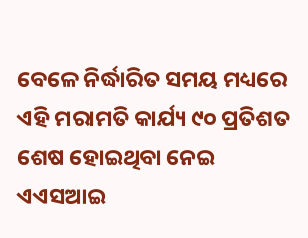ବେଳେ ନିର୍ଦ୍ଧାରିତ ସମୟ ମଧ୍ୟରେ ଏହି ମରାମତି କାର୍ଯ୍ୟ ୯୦ ପ୍ରତିଶତ ଶେଷ ହୋଇଥିବା ନେଇ ଏଏସଆଇ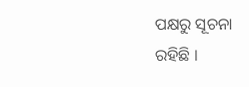ପକ୍ଷରୁ ସୂଚନା ରହିଛି ।